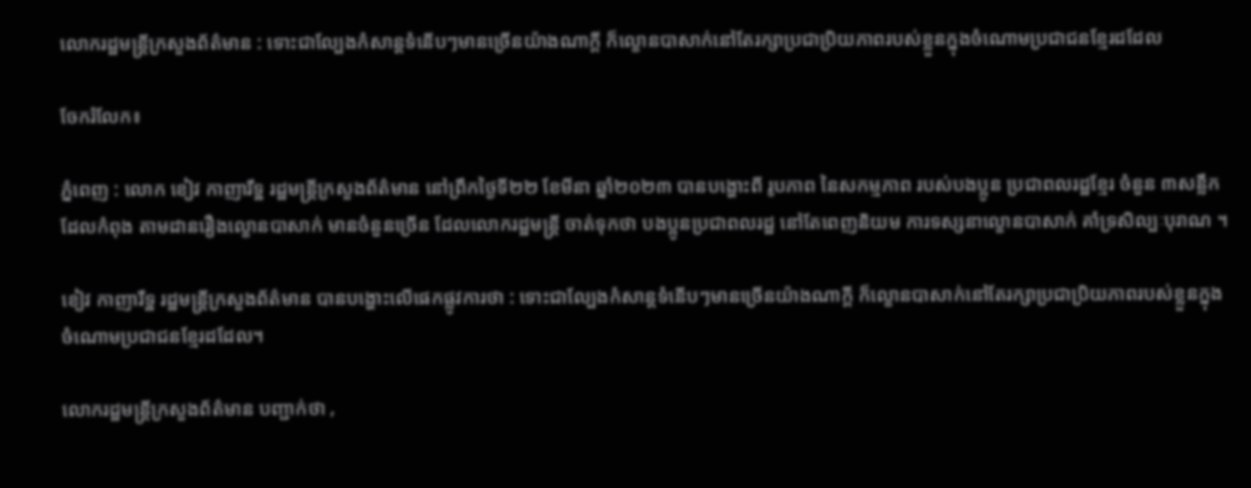លោករដ្ឋមន្ត្រីក្រសួងព័ត៌មាន : ទោះជាល្បែងកំសាន្តទំនើបៗមានច្រើនយ៉ាងណាក្តី ក៏ល្ខោនបាសាក់នៅតែរក្សាប្រជាប្រិយភាពរបស់ខ្លួនក្នុងចំណោមប្រជាជនខ្មែរដដែល

ចែករំលែក៖

ភ្នំពេញ : លោក ខៀវ កាញារឹទ្ឋ រដ្ឋមន្ត្រីក្រសួងព័ត៌មាន នៅព្រឹកថ្ងៃទី២២ ខែមីនា ឆ្នាំ២០២៣ បានបង្ហោះពី រូបភាព នៃសកម្មភាព របស់បងប្អូន ប្រជាពលរដ្ឋខ្មែរ ចំនួន ៣សន្លឹក ដែលកំពុង តាមដានរឿងល្ខោនបាសាក់ មានចំនួនច្រើន ដែលលោករដ្ឋមន្ត្រី ចាត់ទុកថា បងប្អូនប្រជាពលរដ្ឋ នៅតែពេញនិយម ការទស្សនាល្ខោនបាសាក់ គាំទ្រសិល្បៈបុរាណ ។

ខៀវ កាញារឹទ្ឋ រដ្ឋមន្ត្រីក្រសួងព័ត៌មាន បានបង្ហោះលើផេកផ្លូវការថា : ទោះជាល្បែងកំសាន្តទំនើបៗមានច្រើនយ៉ាងណាក្តី ក៏ល្ខោនបាសាក់នៅតែរក្សាប្រជាប្រិយភាពរបស់ខ្លួនក្នុងចំណោមប្រជាជនខ្មែរដដែល។

លោករដ្ឋមន្ត្រីក្រសួងព័ត៌មាន បញ្ជាក់ថា ,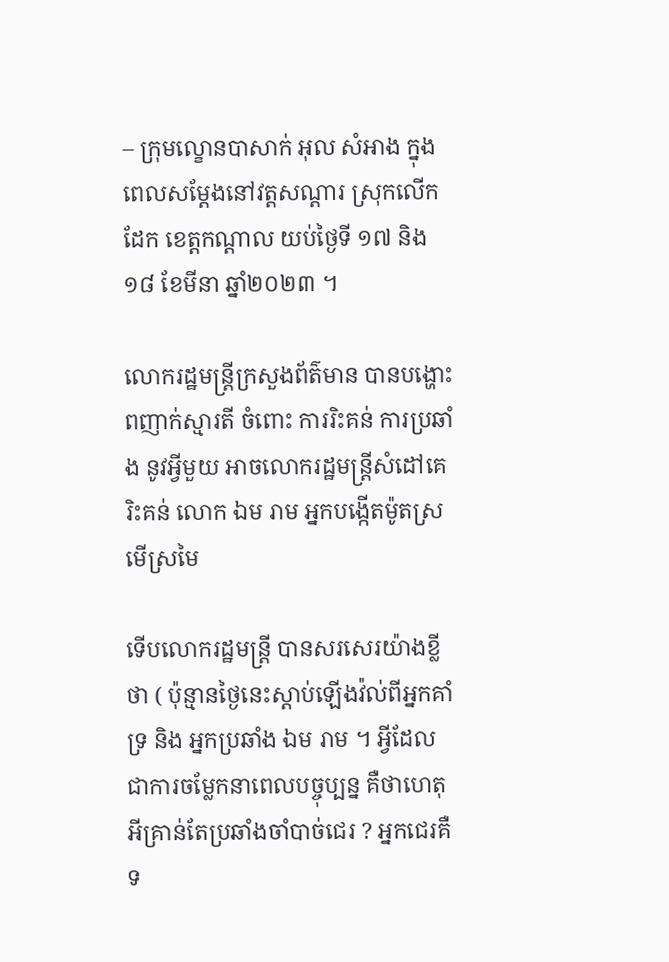– ក្រុមល្ខោនបាសាក់ អុល សំអាង ក្នុងពេលសម្តែងនៅវត្តសណ្តារ ស្រុកលើកដែក ខេត្តកណ្តាល យប់ថ្ងៃទី ១៧ និង ១៨ ខែមីនា ឆ្នាំ២០២៣ ។

លោករដ្ឋមន្ត្រីក្រសួងព័ត៌មាន បានបង្ហោះ ពញាក់ស្មារតី ចំពោះ ការរិះគន់ ការប្រឆាំង នូវអ្វីមួយ អាចលោករដ្ឋមន្ត្រីសំដៅគេរិះគន់ លោក ឯម រាម អ្នកបង្កើតម៉ូតស្រមើស្រមៃ

ទើបលោករដ្ឋមន្រ្តី បានសរសេរយ៉ាងខ្លីថា ( ប៉ុន្មានថ្ងៃនេះស្តាប់ឡើងវ៉ល់ពីអ្នកគាំទ្រ និង អ្នកប្រឆាំង ឯម រាម ។ អ្វីដែលជាការចម្លែកនាពេលបច្ចុប្បន្ន គឺថាហេតុអីគ្រាន់តែប្រឆាំងចាំបាច់ជេរ ? អ្នកជេរគឺទ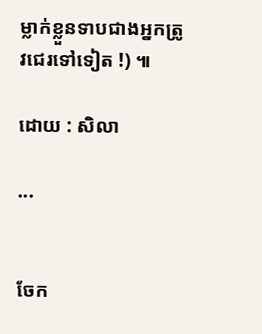ម្លាក់ខ្លួនទាបជាងអ្នកត្រូវជេរទៅទៀត !) ៕

ដោយ : សិលា

...


ចែក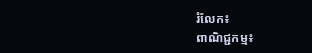រំលែក៖
ពាណិជ្ជកម្ម៖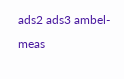ads2 ads3 ambel-meas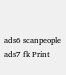ads6 scanpeople ads7 fk Print